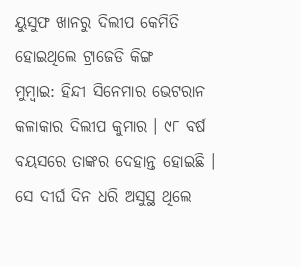ୟୁସୁଫ ଖାନରୁ ଦିଲୀପ କେମିତି ହୋଇଥିଲେ ଟ୍ରାଜେଡି କିଙ୍ଗ
ମୁମ୍ବାଇ: ହିନ୍ଦୀ ସିନେମାର ଭେଟରାନ କଳାକାର ଦିଲୀପ କୁମାର । ୯୮ ବର୍ଷ ବୟସରେ ତାଙ୍କର ଦେହାନ୍ତ ହୋଇଛି । ସେ ଦୀର୍ଘ ଦିନ ଧରି ଅସୁସ୍ଥ ଥିଲେ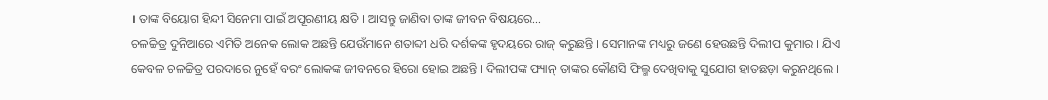। ତାଙ୍କ ବିୟୋଗ ହିନ୍ଦୀ ସିନେମା ପାଇଁ ଅପୂରଣୀୟ କ୍ଷତି । ଆସନ୍ତୁ ଜାଣିବା ତାଙ୍କ ଜୀବନ ବିଷୟରେ…
ଚଳଚ୍ଚିତ୍ର ଦୁନିଆରେ ଏମିତି ଅନେକ ଲୋକ ଅଛନ୍ତି ଯେଉଁମାନେ ଶତାବ୍ଦୀ ଧରି ଦର୍ଶକଙ୍କ ହୃଦୟରେ ରାଜ୍ କରୁଛନ୍ତି । ସେମାନଙ୍କ ମଧ୍ୟରୁ ଜଣେ ହେଉଛନ୍ତି ଦିଲୀପ କୁମାର । ଯିଏ କେବଳ ଚଳଚ୍ଚିତ୍ର ପରଦାରେ ନୁହେଁ ବରଂ ଲୋକଙ୍କ ଜୀବନରେ ହିରୋ ହୋଇ ଅଛନ୍ତି । ଦିଲୀପଙ୍କ ଫ୍ୟାନ୍ ତାଙ୍କର କୌଣସି ଫିଲ୍ମ ଦେଖିବାକୁ ସୁଯୋଗ ହାତଛଡ଼ା କରୁନଥିଲେ ।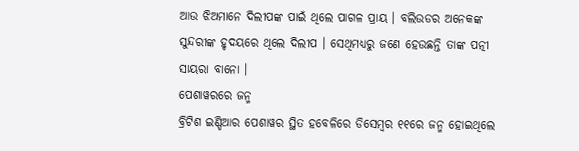ଆଉ ଝିଅମାନେ ଦିଲୀପଙ୍କ ପାଇଁ ଥିଲେ ପାଗଳ ପ୍ରାୟ । ବଲିଉଡର ଅନେକଙ୍କ ସୁନ୍ଦରୀଙ୍କ ହୃଦୟରେ ଥିଲେ ଦିଲୀପ । ସେଥିମଧ୍ୟରୁ ଜଣେ ହେଉଛନ୍ତି ତାଙ୍କ ପତ୍ନୀ ସାୟରା ବାନୋ ।
ପେଶାୱରରେ ଜନ୍ମ
ବ୍ରିଟିଶ ଇଣ୍ଡିଆର ପେଶାୱର ସ୍ଥିତ ହବେଳିରେ ଡିସେମ୍ବର ୧୧ରେ ଜନ୍ମ ହୋଇଥିଲେ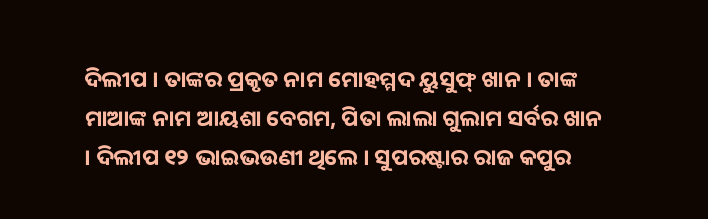ଦିଲୀପ । ତାଙ୍କର ପ୍ରକୃତ ନାମ ମୋହମ୍ମଦ ୟୁସୁଫ୍ ଖାନ । ତାଙ୍କ ମାଆଙ୍କ ନାମ ଆୟଶା ବେଗମ, ପିତା ଲାଲା ଗୁଲାମ ସର୍ବର ଖାନ । ଦିଲୀପ ୧୨ ଭାଇଭଉଣୀ ଥିଲେ । ସୁପରଷ୍ଟାର ରାଜ କପୁର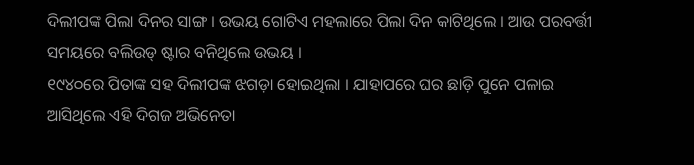ଦିଲୀପଙ୍କ ପିଲା ଦିନର ସାଙ୍ଗ । ଉଭୟ ଗୋଟିଏ ମହଲାରେ ପିଲା ଦିନ କାଟିଥିଲେ । ଆଉ ପରବର୍ତ୍ତୀ ସମୟରେ ବଲିଉଡ୍ ଷ୍ଟାର ବନିଥିଲେ ଉଭୟ ।
୧୯୪୦ରେ ପିତାଙ୍କ ସହ ଦିଲୀପଙ୍କ ଝଗଡ଼ା ହୋଇଥିଲା । ଯାହାପରେ ଘର ଛାଡ଼ି ପୁନେ ପଳାଇ ଆସିଥିଲେ ଏହି ଦିଗଜ ଅଭିନେତା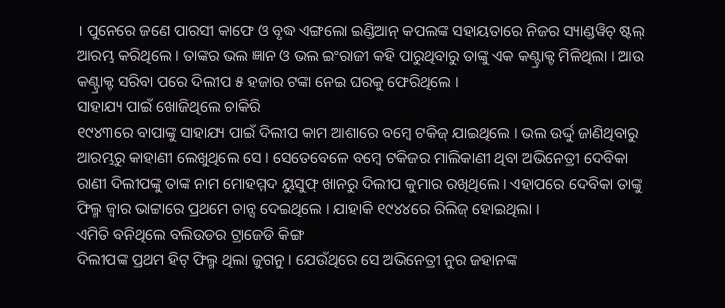। ପୁନେରେ ଜଣେ ପାରସୀ କାଫେ ଓ ବୃଦ୍ଧ ଏଙ୍ଗଲୋ ଇଣ୍ଡିଆନ୍ କପଲଙ୍କ ସହାୟତାରେ ନିଜର ସ୍ୟାଣ୍ଡୱିଚ୍ ଷ୍ଟଲ୍ ଆରମ୍ଭ କରିଥିଲେ । ତାଙ୍କର ଭଲ ଜ୍ଞାନ ଓ ଭଲ ଇଂରାଜୀ କହି ପାରୁଥିବାରୁ ତାଙ୍କୁ ଏକ କଣ୍ଟ୍ରାକ୍ଟ ମିଳିଥିଲା । ଆଉ କଣ୍ଟ୍ରାକ୍ଟ ସରିବା ପରେ ଦିଲୀପ ୫ ହଜାର ଟଙ୍କା ନେଇ ଘରକୁ ଫେରିଥିଲେ ।
ସାହାଯ୍ୟ ପାଇଁ ଖୋଜିଥିଲେ ଚାକିରି
୧୯୪୩ରେ ବାପାଙ୍କୁ ସାହାଯ୍ୟ ପାଇଁ ଦିଲୀପ କାମ ଆଶାରେ ବମ୍ବେ ଟକିଜ୍ ଯାଇଥିଲେ । ଭଲ ଉର୍ଦ୍ଦୁ ଜାଣିଥିବାରୁ ଆରମ୍ଭରୁ କାହାଣୀ ଲେଖୁଥିଲେ ସେ । ସେତେବେଳେ ବମ୍ବେ ଟକିଜର ମାଲିକାଣୀ ଥିବା ଅଭିନେତ୍ରୀ ଦେବିକା ରାଣୀ ଦିଲୀପଙ୍କୁ ତାଙ୍କ ନାମ ମୋହମ୍ମଦ ୟୁସୁଫ୍ ଖାନରୁ ଦିଲୀପ କୁମାର ରଖିଥିଲେ । ଏହାପରେ ଦେବିକା ତାଙ୍କୁ ଫିଲ୍ମ ଜ୍ୱାର ଭାଟ୍ଟାରେ ପ୍ରଥମେ ଚାନ୍ସ ଦେଇଥିଲେ । ଯାହାକି ୧୯୪୪ରେ ରିଲିଜ୍ ହୋଇଥିଲା ।
ଏମିତି ବନିଥିଲେ ବଲିଉଡର ଟ୍ରାଜେଡି କିଙ୍ଗ
ଦିଲୀପଙ୍କ ପ୍ରଥମ ହିଟ୍ ଫିଲ୍ମ ଥିଲା ଜୁଗନୁ । ଯେଉଁଥିରେ ସେ ଅଭିନେତ୍ରୀ ନୁର ଜହାନଙ୍କ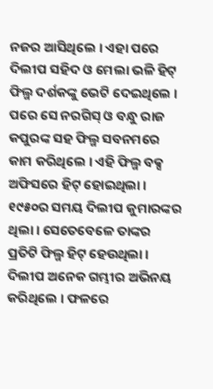ନଜର ଆସିଥିଲେ । ଏହା ପରେ ଦିଲୀପ ସହିଦ ଓ ମେଲା ଭଳି ହିଟ୍ ଫିଲ୍ମ ଦର୍ଶକଙ୍କୁ ଭେଟି ଦେଇଥିଲେ । ପରେ ସେ ନରଗିସ୍ ଓ ବନ୍ଧୁ ରାଜ କପୁରଙ୍କ ସହ ଫିଲ୍ମ ସବନମରେ କାମ କରିଥିଲେ । ଏହି ଫିଲ୍ମ ବକ୍ସ ଅଫିସରେ ହିଟ୍ ହୋଇଥିଲା । ୧୯୫୦ର ସମୟ ଦିଲୀପ କୁମାରଙ୍କର ଥିଲା । ସେତେବେଳେ ତାଙ୍କର ପ୍ରତିଟି ଫିଲ୍ମ ହିଟ୍ ହେଉଥିଲା । ଦିଲୀପ ଅନେକ ଗମ୍ଭୀର ଅଭିନୟ କରିଥିଲେ । ଫଳରେ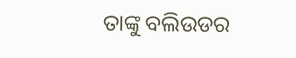ତାଙ୍କୁ ବଲିଉଡର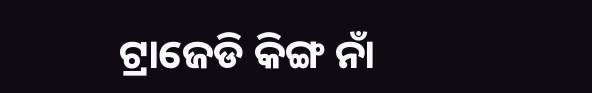ଟ୍ରାଜେଡି କିଙ୍ଗ ନାଁ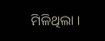ମିଳିଥିଲା ।